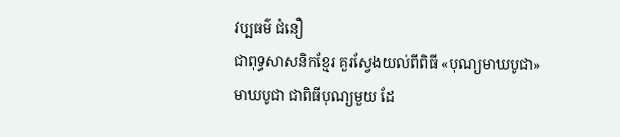វប្បធម៌ ជំនឿ
ជាពុទ្ធសាសនិកខ្មែរ គួរស្វែងយល់ពីពិធី «បុណ្យមាឃបូជា»
មាឃបូជា ជាពិធីបុណ្យមួយ ដែ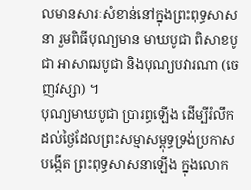លមានសារៈសំខាន់នៅក្នុងព្រះពុទ្ធសាសនា រួមពិធីបុណ្យមាន មាឃបូជា ពិសាខបូជា អាសាឍបូជា និងបុណ្យបវារណា (ចេញវស្សា) ។
បុណ្យមាឃបូជា ប្រារព្ធឡើង ដើម្បីរំលឹកដល់ថៃ្ងដែលព្រះសម្មាសម្ពុទ្ធទ្រង់ប្រកាសបង្កើត ព្រះពុទ្ធសាសនាឡើង ក្នុងលោក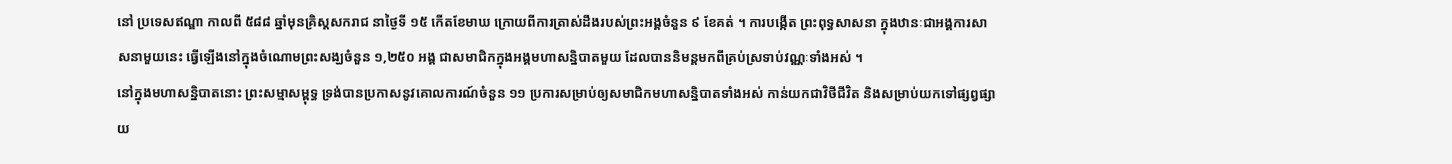នៅ ប្រទេសឥណ្ឌា កាលពី ៥៨៨ ឆ្នាំមុនគ្រិស្តសករាជ នាថៃ្ងទី ១៥ កើតខែមាឃ ក្រោយពីការត្រាស់ដឹងរបស់ព្រះអង្គចំនួន ៩ ខែគត់ ។ ការបង្កើត ព្រះពុទ្ធសាសនា ក្នុងឋានៈជាអង្គការសាសនាមួយនេះ ធ្វើឡើងនៅក្នុងចំណោមព្រះសង្ឃចំនួន ១,២៥០ អង្គ ជាសមាជិកក្នុងអង្គមហាសន្និបាតមួយ ដែលបាននិមន្តមកពីគ្រប់ស្រទាប់វណ្ណៈទាំងអស់ ។
នៅក្នុងមហាសន្និបាតនោះ ព្រះសម្មាសម្ពុទ្ធ ទ្រង់បានប្រកាសនូវគោលការណ៍ចំនួន ១១ ប្រការសម្រាប់ឲ្យសមាជិកមហាសន្និបាតទាំងអស់ កាន់យកជាវិថីជីវិត និងសម្រាប់យកទៅផ្សព្វផ្សាយ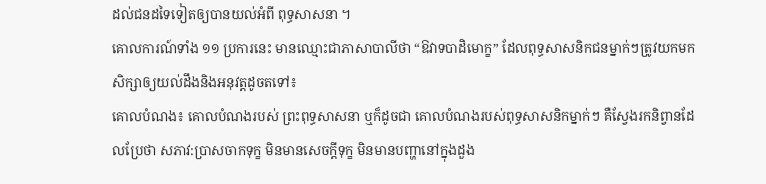ដល់ជនដទៃទៀតឲ្យបានយល់អំពី ពុទ្ធសាសនា ។
គោលការណ៍ទាំង ១១ ប្រការនេះ មានឈ្មោះជាភាសាបាលីថា “ឱវាទបាដិមោក្ខ” ដែលពុទ្ធសាសនិកជនម្នាក់ៗត្រូវយកមកសិក្សាឲ្យយល់ដឹងនិងអនុវត្តដូចតទៅ៖
គោលបំណង៖ គោលបំណងរបស់ ព្រះពុទ្ធសាសនា ឬក៏ដូចជា គោលបំណងរបស់ពុទ្ធសាសនិកម្នាក់ៗ គឺសែ្វងរកនិព្វានដែលប្រែថា សភាវ:ប្រាសចាកទុក្ខ មិនមានសេចក្តីទុក្ខ មិនមានបញ្ហានៅក្នុងដួង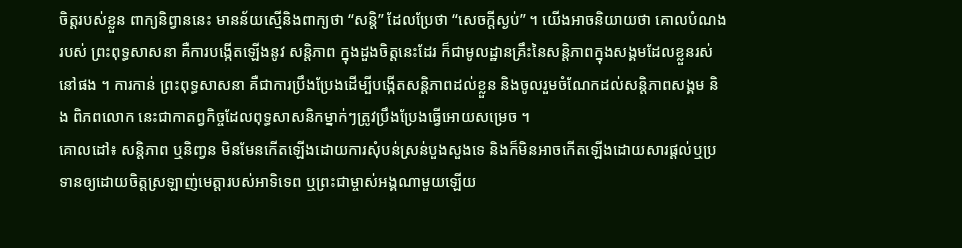ចិត្តរបស់ខ្លួន ពាក្យនិព្វាននេះ មានន័យស្មើនិងពាក្យថា “សន្តិ” ដែលប្រែថា “សេចក្តីស្ងប់” ។ យើងអាចនិយាយថា គោលបំណង របស់ ព្រះពុទ្ធសាសនា គឺការបង្កើតឡើងនូវ សន្តិភាព ក្នុងដួងចិត្តនេះដែរ ក៏ជាមូលដ្ឋានគ្រឹះនៃសន្តិភាពក្នុងសង្គមដែលខ្លួនរស់នៅផង ។ ការកាន់ ព្រះពុទ្ធសាសនា គឺជាការប្រឹងប្រែងដើម្បីបង្កើតសន្តិភាពដល់ខ្លួន និងចូលរួមចំណែកដល់សន្តិភាពសង្គម និង ពិភពលោក នេះជាកាតព្វកិច្ចដែលពុទ្ធសាសនិកម្នាក់ៗត្រូវប្រឹងប្រែងធ្វើអោយសម្រេច ។
គោលដៅ៖ សន្តិភាព ឬនិញ្វន មិនមែនកើតឡើងដោយការសុំបន់ស្រន់បួងសួងទេ និងក៏មិនអាចកើតឡើងដោយសារផ្តល់ឬប្រទានឲ្យដោយចិត្តស្រឡាញ់មេត្តារបស់អាទិទេព ឬព្រះជាម្ចាស់អង្គណាមួយឡើយ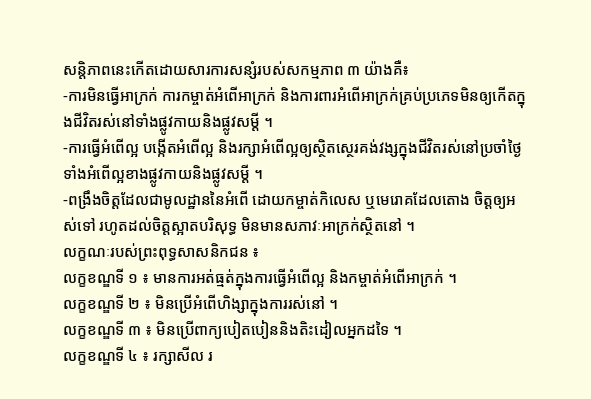សន្តិភាពនេះកើតដោយសារការសន្សំរបស់សកម្មភាព ៣ យ៉ាងគឺ៖
-ការមិនធ្វើអាក្រក់ ការកម្ចាត់អំពើអាក្រក់ និងការពារអំពើអាក្រក់គ្រប់ប្រភេទមិនឲ្យកើតក្នុងជីវិតរស់នៅទាំងផ្លូវកាយនិងផ្លូវសម្តី ។
-ការធ្វើអំពើល្អ បង្កើតអំពើល្អ និងរក្សាអំពើល្អឲ្យស្ថិតសេ្ថរគង់វង្សក្នុងជីវិតរស់នៅប្រចាំថៃ្ង ទាំងអំពើល្អខាងផ្លូវកាយនិងផ្លូវសម្តី ។
-ពង្រឹងចិត្តដែលជាមូលដ្ឋាននៃអំពើ ដោយកម្ចាត់កិលេស ឬមេរោគដែលតោង ចិត្តឲ្យអស់ទៅ រហូតដល់ចិត្តស្អាតបរិសុទ្ធ មិនមានសភាវៈអាក្រក់ស្ថិតនៅ ។
លក្ខណៈរបស់ព្រះពុទ្ធសាសនិកជន ៖
លក្ខខណ្ឌទី ១ ៖ មានការអត់ធ្មត់ក្នុងការធ្វើអំពើល្អ និងកម្ចាត់អំពើអាក្រក់ ។
លក្ខខណ្ឌទី ២ ៖ មិនប្រើអំពើហិង្សាក្នុងការរស់នៅ ។
លក្ខខណ្ឌទី ៣ ៖ មិនប្រើពាក្យបៀតបៀននិងតិះដៀលអ្នកដទៃ ។
លក្ខខណ្ឌទី ៤ ៖ រក្សាសីល រ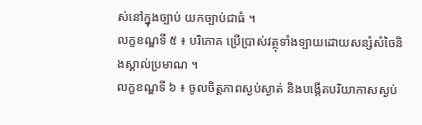ស់នៅក្នុងច្បាប់ យកច្បាប់ជាធំ ។
លក្ខខណ្ឌទី ៥ ៖ បរិភោគ ប្រើប្រាស់វត្ថុទាំងទ្បាយដោយសន្សំសំចៃនិងស្គាល់ប្រមាណ ។
លក្ខខណ្ឌទី ៦ ៖ ចូលចិត្តភាពស្ងប់ស្ងាត់ និងបង្កើតបរិយាកាសស្ងប់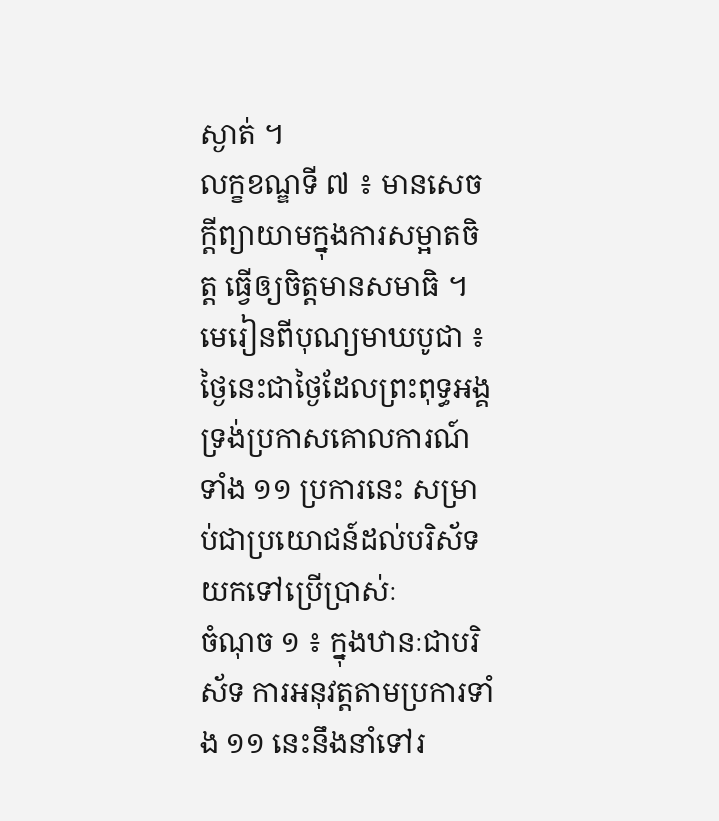ស្ងាត់ ។
លក្ខខណ្ឌទី ៧ ៖ មានសេចក្តីព្យាយាមក្នុងការសម្អាតចិត្ត ធ្វើឲ្យចិត្តមានសមាធិ ។
មេរៀនពីបុណ្យមាឃបូជា ៖ ថៃ្ងនេះជាថៃ្ងដែលព្រះពុទ្ធអង្គទ្រង់ប្រកាសគោលការណ៍ទាំង ១១ ប្រការនេះ សម្រាប់ជាប្រយោជន៍ដល់បរិស័ទយកទៅប្រើប្រាស់ៈ
ចំណុច ១ ៖ ក្នុងឋានៈជាបរិស័ទ ការអនុវត្តតាមប្រការទាំង ១១ នេះនឹងនាំទៅរ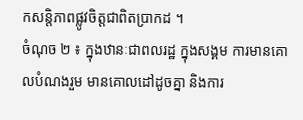កសន្តិភាពផ្លូវចិត្តជាពិតប្រាកដ ។
ចំណុច ២ ៖ ក្នុងឋានៈជាពលរដ្ឋ ក្នុងសង្គម ការមានគោលបំណងរួម មានគោលដៅដូចគ្នា និងការ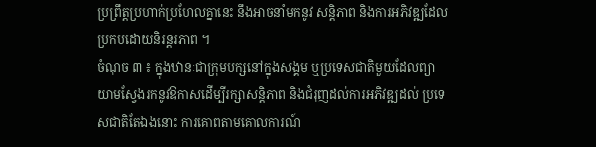ប្រព្រឹត្តប្រហាក់ប្រហែលគ្នានេះ នឹងអាចនាំមកនូវ សន្តិភាព និងការអភិវឌ្ឍដែលប្រកបដោយនិរន្តរភាព ។
ចំណុច ៣ ៖ ក្នុងឋានៈជាក្រុមបក្សនៅក្នុងសង្គម ឬប្រទេសជាតិមួយដែលព្យាយាមសែ្វងរកនូវឱកាសដើម្បីរក្សាសន្តិភាព និងជំរុញដល់ការអភិវឌ្ឍដល់ ប្រទេសជាតិតែឯងនោះ ការគោពតាមគោលការណ៍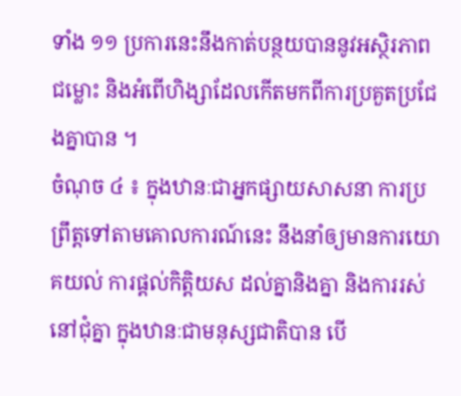ទាំង ១១ ប្រការនេះនឹងកាត់បន្ថយបាននូវអស្ថិរភាព ជម្លោះ និងអំពើហិង្សាដែលកើតមកពីការប្រគួតប្រជែងគ្នាបាន ។
ចំណុច ៤ ៖ ក្នុងឋានៈជាអ្នកផ្សាយសាសនា ការប្រព្រឹត្តទៅតាមគោលការណ៍នេះ នឹងនាំឲ្យមានការយោគយល់ ការផ្តល់កិត្តិយស ដល់គ្នានិងគ្នា និងការរស់នៅជុំគ្នា ក្នុងឋានៈជាមនុស្សជាតិបាន បើ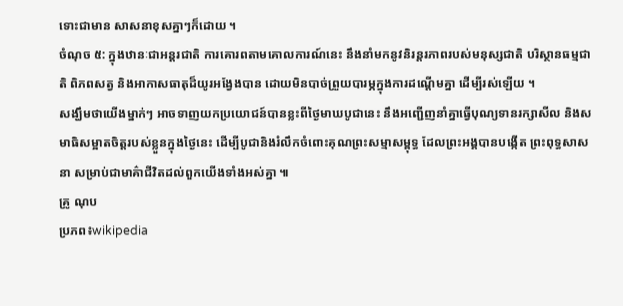ទោះជាមាន សាសនាខុសគ្នាៗក៏ដោយ ។
ចំណុច ៥: ក្នុងឋានៈជាអន្តរជាតិ ការគោរពតាមគោលការណ៍នេះ នឹងនាំមកនូវនិរន្តរភាពរបស់មនុស្សជាតិ បរិស្ថានធម្មជាតិ ពិភពសត្វ និងអាកាសធាតុដ៏យូរអងែ្វងបាន ដោយមិនបាច់ព្រួយបារម្ភក្នុងការដណ្តើមគ្នា ដើម្បីរស់ឡើយ ។
សង្ឃឹមថាយើងម្នាក់ៗ អាចទាញយកប្រយោជន៍បានខ្លះពីថៃ្ងមាឃបូជានេះ នឹងអញ្ជើញនាំគ្នាធ្វើបុណ្យទានរក្សាសីល និងសមាធិសម្អាតចិត្តរបស់ខ្លួនក្នុងថៃ្ងនេះ ដើម្បីបូជានិងរំលឹកចំពោះគុណព្រះសម្មាសម្ពុទ្ធ ដែលព្រះអង្គបានបង្កើត ព្រះពុទ្ធសាសនា សម្រាប់ជាមាគ៌ាជីវិតដល់ពួកយើងទាំងអស់គ្នា ៕
គ្រូ ណុប
ប្រភព៖wikipedia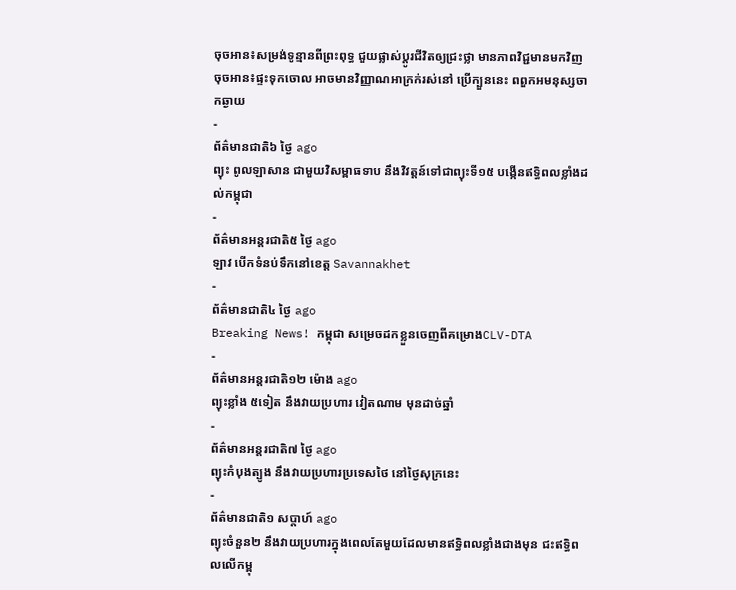ចុចអាន៖សម្រង់ទូន្មានពីព្រះពុទ្ធ ជួយផ្លាស់ប្ដូរជីវិតឲ្យជ្រះថ្លា មានភាពវិជ្ជមានមកវិញ
ចុចអាន៖ផ្ទះទុកចោល អាចមានវិញ្ញាណអាក្រក់រស់នៅ ប្រើក្បួននេះ ពពួកអមនុស្សចាកឆ្ងាយ
-
ព័ត៌មានជាតិ៦ ថ្ងៃ ago
ព្យុះ ពូលឡាសាន ជាមួយវិសម្ពាធទាប នឹងវិវត្តន៍ទៅជាព្យុះទី១៥ បង្កើនឥទ្ធិពលខ្លាំងដល់កម្ពុជា
-
ព័ត៌មានអន្ដរជាតិ៥ ថ្ងៃ ago
ឡាវ បើកទំនប់ទឹកនៅខេត្ត Savannakhet
-
ព័ត៌មានជាតិ៤ ថ្ងៃ ago
Breaking News! កម្ពុជា សម្រេចដកខ្លួនចេញពីគម្រោងCLV-DTA
-
ព័ត៌មានអន្ដរជាតិ១២ ម៉ោង ago
ព្យុះខ្លាំង ៥ទៀត នឹងវាយប្រហារ វៀតណាម មុនដាច់ឆ្នាំ
-
ព័ត៌មានអន្ដរជាតិ៧ ថ្ងៃ ago
ព្យុះកំបុងត្បូង នឹងវាយប្រហារប្រទេសថៃ នៅថ្ងៃសុក្រនេះ
-
ព័ត៌មានជាតិ១ សប្តាហ៍ ago
ព្យុះចំនួន២ នឹងវាយប្រហារក្នុងពេលតែមួយដែលមានឥទ្ធិពលខ្លាំងជាងមុន ជះឥទ្ធិពលលើកម្ពុ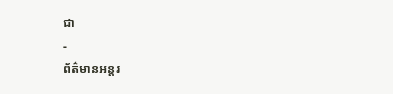ជា
-
ព័ត៌មានអន្ដរ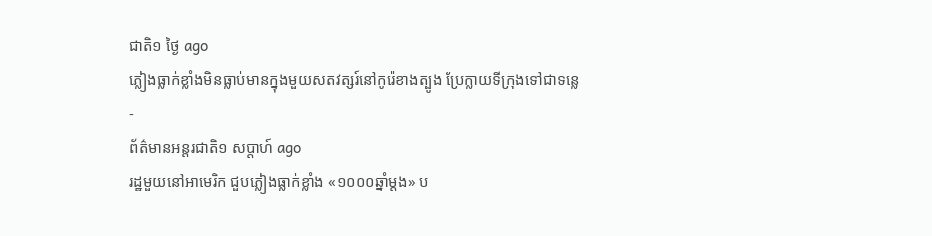ជាតិ១ ថ្ងៃ ago
ភ្លៀងធ្លាក់ខ្លាំងមិនធ្លាប់មានក្នុងមួយសតវត្សរ៍នៅកូរ៉េខាងត្បូង ប្រែក្លាយទីក្រុងទៅជាទន្លេ
-
ព័ត៌មានអន្ដរជាតិ១ សប្តាហ៍ ago
រដ្ឋមួយនៅអាមេរិក ជួបភ្លៀងធ្លាក់ខ្លាំង «១០០០ឆ្នាំម្តង» ប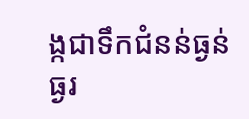ង្កជាទឹកជំនន់ធ្ងន់ធ្ងរ